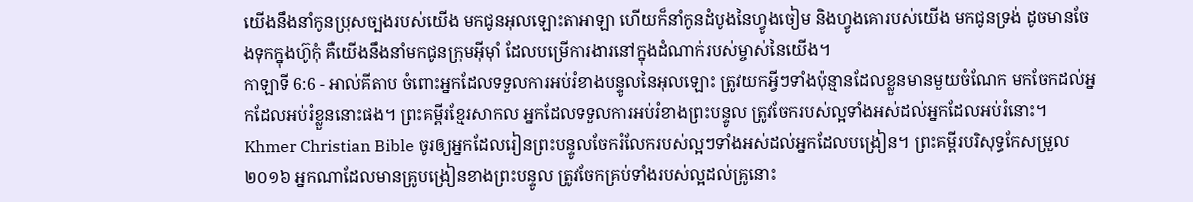យើងនឹងនាំកូនប្រុសច្បងរបស់យើង មកជូនអុលឡោះតាអាឡា ហើយក៏នាំកូនដំបូងនៃហ្វូងចៀម និងហ្វូងគោរបស់យើង មកជូនទ្រង់ ដូចមានចែងទុកក្នុងហ៊ូកុំ គឺយើងនឹងនាំមកជូនក្រុមអ៊ីមុាំ ដែលបម្រើការងារនៅក្នុងដំណាក់របស់ម្ចាស់នៃយើង។
កាឡាទី 6:6 - អាល់គីតាប ចំពោះអ្នកដែលទទួលការអប់រំខាងបន្ទូលនៃអុលឡោះ ត្រូវយកអ្វីៗទាំងប៉ុន្មានដែលខ្លួនមានមួយចំណែក មកចែកដល់អ្នកដែលអប់រំខ្លួននោះផង។ ព្រះគម្ពីរខ្មែរសាកល អ្នកដែលទទួលការអប់រំខាងព្រះបន្ទូល ត្រូវចែករបស់ល្អទាំងអស់ដល់អ្នកដែលអប់រំនោះ។ Khmer Christian Bible ចូរឲ្យអ្នកដែលរៀនព្រះបន្ទូលចែករំលែករបស់ល្អៗទាំងអស់ដល់អ្នកដែលបង្រៀន។ ព្រះគម្ពីរបរិសុទ្ធកែសម្រួល ២០១៦ អ្នកណាដែលមានគ្រូបង្រៀនខាងព្រះបន្ទូល ត្រូវចែកគ្រប់ទាំងរបស់ល្អដល់គ្រូនោះ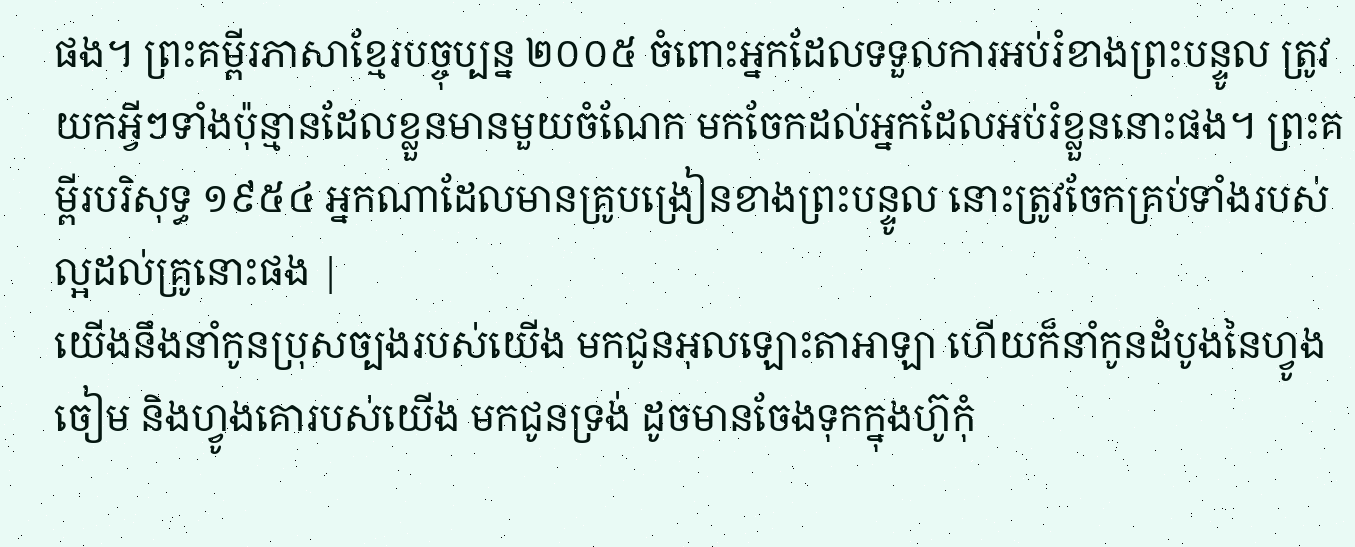ផង។ ព្រះគម្ពីរភាសាខ្មែរបច្ចុប្បន្ន ២០០៥ ចំពោះអ្នកដែលទទួលការអប់រំខាងព្រះបន្ទូល ត្រូវយកអ្វីៗទាំងប៉ុន្មានដែលខ្លួនមានមួយចំណែក មកចែកដល់អ្នកដែលអប់រំខ្លួននោះផង។ ព្រះគម្ពីរបរិសុទ្ធ ១៩៥៤ អ្នកណាដែលមានគ្រូបង្រៀនខាងព្រះបន្ទូល នោះត្រូវចែកគ្រប់ទាំងរបស់ល្អដល់គ្រូនោះផង |
យើងនឹងនាំកូនប្រុសច្បងរបស់យើង មកជូនអុលឡោះតាអាឡា ហើយក៏នាំកូនដំបូងនៃហ្វូងចៀម និងហ្វូងគោរបស់យើង មកជូនទ្រង់ ដូចមានចែងទុកក្នុងហ៊ូកុំ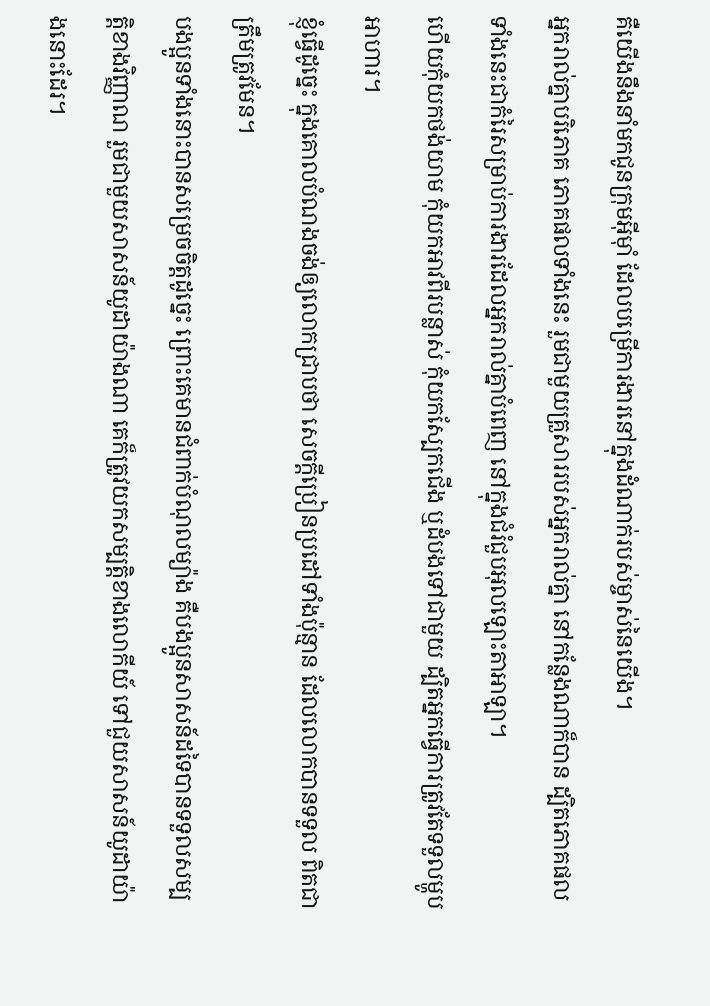គឺយើងនឹងនាំមកជូនក្រុមអ៊ីមុាំ ដែលបម្រើការងារនៅក្នុងដំណាក់របស់ម្ចាស់នៃយើង។
អ្នករាល់គ្នាបរិភោគ ភោគផលទាំងនេះ រួមជាមួយគ្រួសាររបស់អ្នករាល់គ្នា នៅកន្លែងណាក៏បាន ដ្បិតភោគផលទាំងនេះជាកំរៃសម្រាប់ការងារដែលអ្នករាល់គ្នាបំពេញ នៅក្នុងជំរំជួបអុលឡោះតាអាឡា។
ហើយកុំយកថង់យាម កុំយកអាវពីរបន្លាស់ កុំយកស្បែកជើង ឬដំបងទៅជាមួយ ដ្បិតអ្នកធ្វើការត្រូវតែទទួលម្ហូបអាហារ។
ខ្ញុំធ្វើដូច្នេះ ក្នុងគោលបំណងចង់ឲ្យលោកជ្រាបថា សេចក្ដីប្រៀនប្រដៅទាំងប៉ុន្មាន ដែលលោកបានទទួល ពិតជាត្រឹមត្រូវមែន។
បងប្អូនទាំងនោះបានសម្រេចចិត្ដដូច្នេះ ព្រោះគេមានជំពាក់បំណុលម្យ៉ាង គឺបងប្អូនសាសន៍ដទៃបានទទួលសម្បត្តិខាងវិញ្ញាណ រួមជាមួយសាសន៍យូដាយ៉ាងណា គេក៏ត្រូវយកសម្បត្តិខាងលោកីយ៍ ទៅជួយសាសន៍យូដាយ៉ាងនោះដែរ។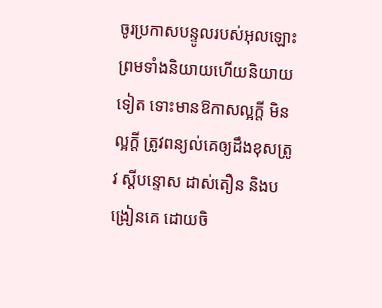ចូរប្រកាសបន្ទូលរបស់អុលឡោះ ព្រមទាំងនិយាយហើយនិយាយទៀត ទោះមានឱកាសល្អក្ដី មិនល្អក្ដី ត្រូវពន្យល់គេឲ្យដឹងខុសត្រូវ ស្ដីបន្ទោស ដាស់តឿន និងបង្រៀនគេ ដោយចិ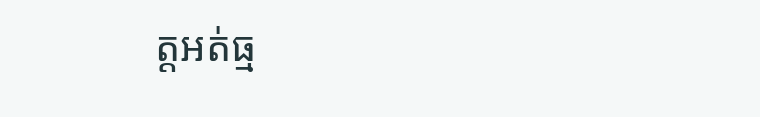ត្ដអត់ធ្ម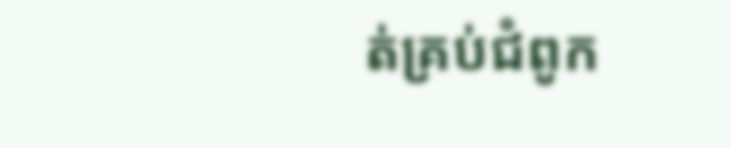ត់គ្រប់ជំពូក